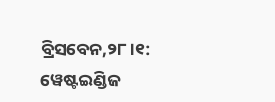ବ୍ରିସବେନ,୨୮।୧: ୱେଷ୍ଟଇଣ୍ଡିଜ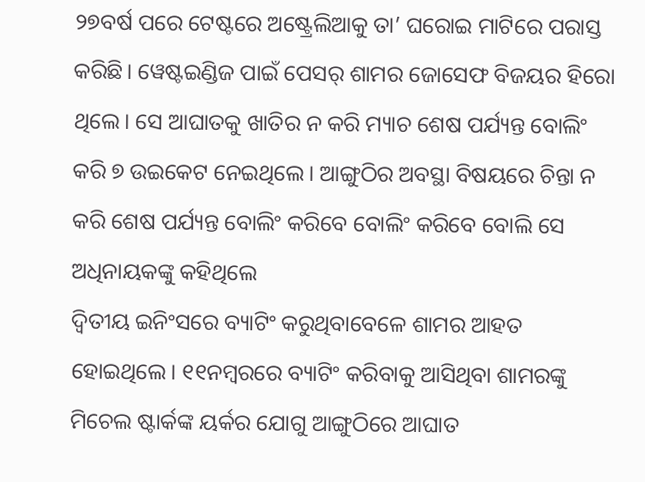୨୭ବର୍ଷ ପରେ ଟେଷ୍ଟରେ ଅଷ୍ଟ୍ରେଲିଆକୁ ତା’ ଘରୋଇ ମାଟିରେ ପରାସ୍ତ କରିଛି। ୱେଷ୍ଟଇଣ୍ଡିଜ ପାଇଁ ପେସର୍ ଶାମର ଜୋସେଫ ବିଜୟର ହିରୋ ଥିଲେ। ସେ ଆଘାତକୁ ଖାତିର ନ କରି ମ୍ୟାଚ ଶେଷ ପର୍ଯ୍ୟନ୍ତ ବୋଲିଂ କରି ୭ ଉଇକେଟ ନେଇଥିଲେ। ଆଙ୍ଗୁଠିର ଅବସ୍ଥା ବିଷୟରେ ଚିନ୍ତା ନ କରି ଶେଷ ପର୍ଯ୍ୟନ୍ତ ବୋଲିଂ କରିବେ ବୋଲିଂ କରିବେ ବୋଲି ସେ ଅଧିନାୟକଙ୍କୁ କହିଥିଲେ
ଦ୍ୱିତୀୟ ଇନିଂସରେ ବ୍ୟାଟିଂ କରୁଥିବାବେଳେ ଶାମର ଆହତ ହୋଇଥିଲେ। ୧୧ନମ୍ବରରେ ବ୍ୟାଟିଂ କରିବାକୁ ଆସିଥିବା ଶାମରଙ୍କୁ ମିଚେଲ ଷ୍ଟାର୍କଙ୍କ ୟର୍କର ଯୋଗୁ ଆଙ୍ଗୁଠିରେ ଆଘାତ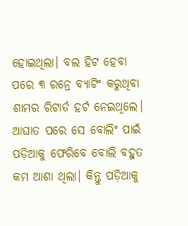ହୋଇଥିଲା। ବଲ ହିଟ ହେବା ପରେ ୩ ରନ୍ରେ ବ୍ୟାଟିଂ କରୁଥିବା ଶାମର ରିଟାର୍ଡ ହର୍ଟ ନେଇଥିଲେ। ଆଘାତ ପରେ ସେ ବୋଲିଂ ପାଇଁ ପଡ଼ିଆକୁ ଫେରିବେ ବୋଲି ବହୁତ କମ ଆଶା ଥିଲା। କିନ୍ତୁ ପଡ଼ିଆକୁ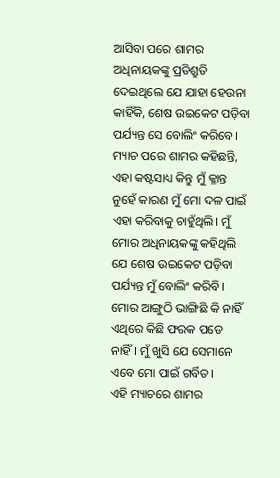ଆସିବା ପରେ ଶାମର ଅଧିନାୟକଙ୍କୁ ପ୍ରତିଶ୍ରୁତି ଦେଇଥିଲେ ଯେ ଯାହା ହେଉନା କାହିଁକି, ଶେଷ ଉଇକେଟ ପଡ଼ିବା ପର୍ଯ୍ୟନ୍ତ ସେ ବୋଲିଂ କରିବେ।
ମ୍ୟାଚ ପରେ ଶାମର କହିଛନ୍ତି, ଏହା କଷ୍ଟସାଧ୍ୟ କିନ୍ତୁ ମୁଁ କ୍ଳାନ୍ତ ନୁହେଁ କାରଣ ମୁଁ ମୋ ଦଳ ପାଇଁ ଏହା କରିବାକୁ ଚାହୁଁଥିଲି। ମୁଁ ମୋର ଅଧିନାୟକଙ୍କୁ କହିଥିଲି ଯେ ଶେଷ ଉଇକେଟ ପଡ଼ିବା ପର୍ଯ୍ୟନ୍ତ ମୁଁ ବୋଲିଂ କରିବି। ମୋର ଆଙ୍ଗୁଠି ଭାଙ୍ଗିଛି କି ନାହିଁ ଏଥିରେ କିଛି ଫରକ ପଡେ ନାହିଁ। ମୁଁ ଖୁସି ଯେ ସେମାନେ ଏବେ ମୋ ପାଇଁ ଗର୍ବିତ।
ଏହି ମ୍ୟାଚରେ ଶାମର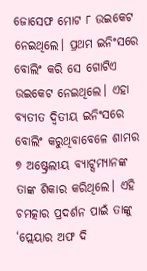ଜୋସେଫ ମୋଟ ୮ ଉଇକେଟ ନେଇଥିଲେ। ପ୍ରଥମ ଇନିଂସରେ ବୋଲିଂ କରି ସେ ଗୋଟିଏ ଉଇକେଟ ନେଇଥିଲେ। ଏହା ବ୍ୟତୀତ ଦ୍ୱିତୀୟ ଇନିଂସରେ ବୋଲିଂ କରୁଥିବାବେଳେ ଶାମର ୭ ଅଷ୍ଟ୍ରେଲୀୟ ବ୍ୟାଟ୍ସମ୍ୟାନଙ୍କ ତାଙ୍କ ଶିକାର କରିଥିଲେ। ଏହି ଚମତ୍କାର ପ୍ରଦର୍ଶନ ପାଇଁ ତାଙ୍କୁ ‘ପ୍ଲେୟାର ଅଫ ଦି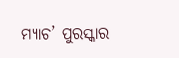ମ୍ୟାଚ’ ପୁରସ୍କାର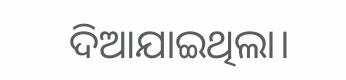ଦିଆଯାଇଥିଲା।